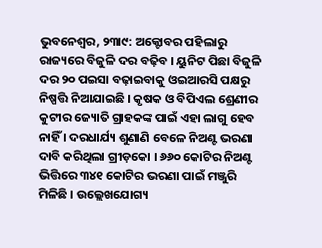ଭୁବନେଶ୍ୱର, ୨୩ା୯: ଅକ୍ଟୋବର ପହିଲାରୁ ରାଜ୍ୟରେ ବିଜୁଳି ଦର ବଢ଼ିବ । ୟୁନିଟ ପିଛା ବିଜୁଳି ଦର ୨୦ ପଇସା ବଢ଼ାଇବାକୁ ଓଇଆରସି ପକ୍ଷରୁ ନିଷ୍ପତ୍ତି ନିଆଯାଇଛି । କୃଷକ ଓ ବିପିଏଲ ଶ୍ରେଣୀର କୁଟୀର ଜ୍ୟୋତି ଗ୍ରାହକଙ୍କ ପାଇଁ ଏହା ଲାଗୁ ହେବ ନାହିଁ । ଦରଧାର୍ଯ୍ୟ ଶୁଣାଣି ବେଳେ ନିଅଣ୍ଟ ଭରଣା ଦାବି କରିଥିଲା ଗ୍ରୀଡ଼କୋ । ୬୬୦ କୋଟିର ନିଅଣ୍ଟ ଭିତ୍ତିରେ ୩୪୧ କୋଟିର ଭରଣା ପାଇଁ ମଞ୍ଜୁରି ମିଳିଛି । ଉଲ୍ଲେଖଯୋଗ୍ୟ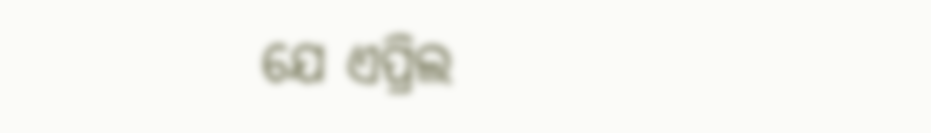ଯେ ଏପ୍ରିଲ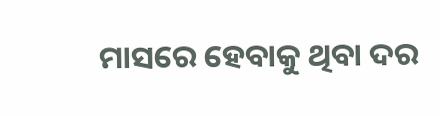ମାସରେ ହେବାକୁ ଥିବା ଦର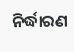ନିର୍ଦ୍ଧାରଣ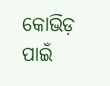କୋଭିଡ଼ ପାଇଁ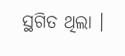ସ୍ଥଗିତ ଥିଲା ।